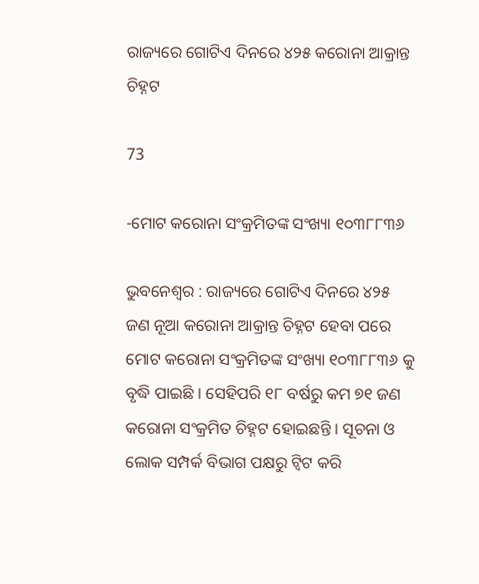ରାଜ୍ୟରେ ଗୋଟିଏ ଦିନରେ ୪୨୫ କରୋନା ଆକ୍ରାନ୍ତ ଚିହ୍ନଟ

73

-ମୋଟ କରୋନା ସଂକ୍ରମିତଙ୍କ ସଂଖ୍ୟା ୧୦୩୮୮୩୬

ଭୁବନେଶ୍ୱର : ରାଜ୍ୟରେ ଗୋଟିଏ ଦିନରେ ୪୨୫ ଜଣ ନୂଆ କରୋନା ଆକ୍ରାନ୍ତ ଚିହ୍ନଟ ହେବା ପରେ ମୋଟ କରୋନା ସଂକ୍ରମିତଙ୍କ ସଂଖ୍ୟା ୧୦୩୮୮୩୬ କୁ ବୃଦ୍ଧି ପାଇଛି । ସେହିପରି ୧୮ ବର୍ଷରୁ କମ ୭୧ ଜଣ କରୋନା ସଂକ୍ରମିତ ଚିହ୍ନଟ ହୋଇଛନ୍ତି । ସୂଚନା ଓ ଲୋକ ସମ୍ପର୍କ ବିଭାଗ ପକ୍ଷରୁ ଟ୍ୱିଟ କରି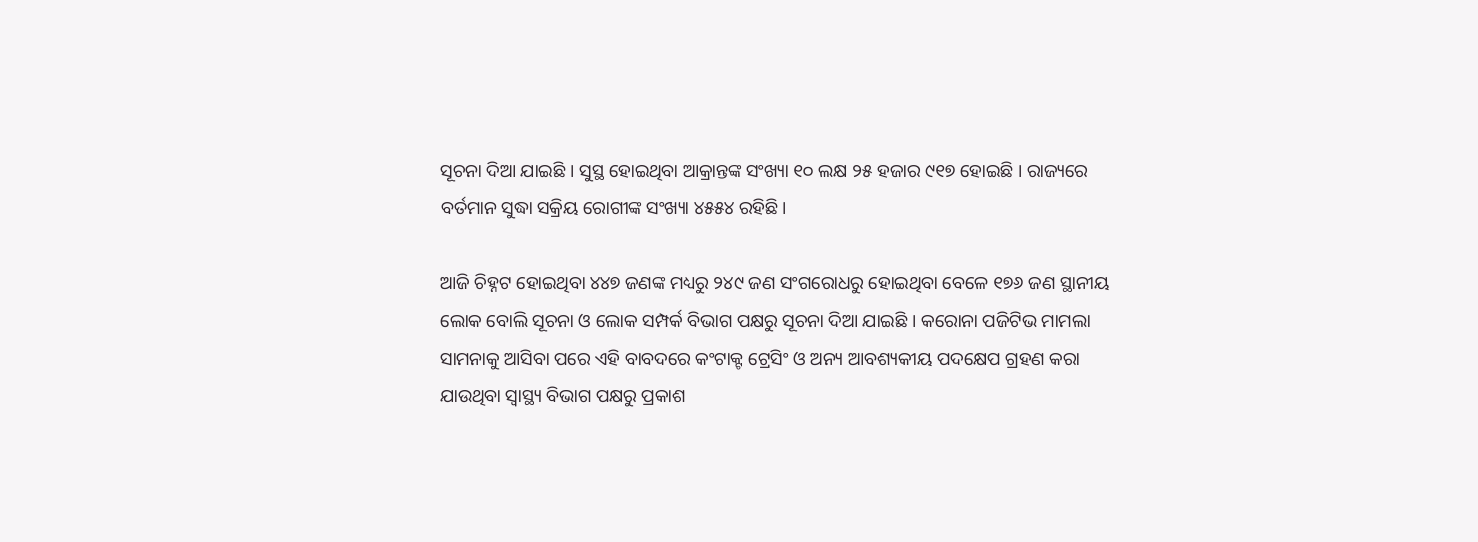ସୂଚନା ଦିଆ ଯାଇଛି । ସୁସ୍ଥ ହୋଇଥିବା ଆକ୍ରାନ୍ତଙ୍କ ସଂଖ୍ୟା ୧୦ ଲକ୍ଷ ୨୫ ହଜାର ୯୧୭ ହୋଇଛି । ରାଜ୍ୟରେ ବର୍ତମାନ ସୁଦ୍ଧା ସକ୍ରିୟ ରୋଗୀଙ୍କ ସଂଖ୍ୟା ୪୫୫୪ ରହିଛି।

ଆଜି ଚିହ୍ନଟ ହୋଇଥିବା ୪୪୭ ଜଣଙ୍କ ମଧ୍ୟରୁ ୨୪୯ ଜଣ ସଂଗରୋଧରୁ ହୋଇଥିବା ବେଳେ ୧୭୬ ଜଣ ସ୍ଥାନୀୟ ଲୋକ ବୋଲି ସୂଚନା ଓ ଲୋକ ସମ୍ପର୍କ ବିଭାଗ ପକ୍ଷରୁ ସୂଚନା ଦିଆ ଯାଇଛି । କରୋନା ପଜିଟିଭ ମାମଲା ସାମନାକୁ ଆସିବା ପରେ ଏହି ବାବଦରେ କଂଟାକ୍ଟ ଟ୍ରେସିଂ ଓ ଅନ୍ୟ ଆବଶ୍ୟକୀୟ ପଦକ୍ଷେପ ଗ୍ରହଣ କରା ଯାଉଥିବା ସ୍ୱାସ୍ଥ୍ୟ ବିଭାଗ ପକ୍ଷରୁ ପ୍ରକାଶ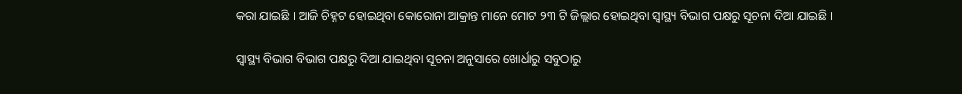କରା ଯାଇଛି । ଆଜି ଚିହ୍ନଟ ହୋଇଥିବା କୋରୋନା ଆକ୍ରାନ୍ତ ମାନେ ମୋଟ ୨୩ ଟି ଜିଲ୍ଲାର ହୋଇଥିବା ସ୍ୱାସ୍ଥ୍ୟ ବିଭାଗ ପକ୍ଷରୁ ସୂଚନା ଦିଆ ଯାଇଛି ।

ସ୍ୱାସ୍ଥ୍ୟ ବିଭାଗ ବିଭାଗ ପକ୍ଷରୁ ଦିଆ ଯାଇଥିବା ସୂଚନା ଅନୁସାରେ ଖୋର୍ଧାରୁ ସବୁଠାରୁ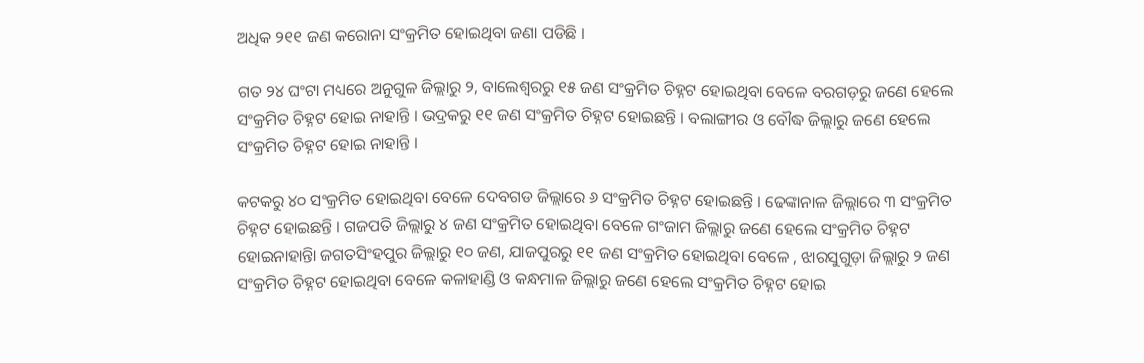ଅଧିକ ୨୧୧ ଜଣ କରୋନା ସଂକ୍ରମିତ ହୋଇଥିବା ଜଣା ପଡିଛି ।

ଗତ ୨୪ ଘଂଟା ମଧ୍ୟରେ ଅନୁଗୁଳ ଜିଲ୍ଲାରୁ ୨, ବାଲେଶ୍ୱରରୁ ୧୫ ଜଣ ସଂକ୍ରମିତ ଚିହ୍ନଟ ହୋଇଥିବା ବେଳେ ବରଗଡ଼ରୁ ଜଣେ ହେଲେ ସଂକ୍ରମିତ ଚିହ୍ନଟ ହୋଇ ନାହାନ୍ତି । ଭଦ୍ରକରୁ ୧୧ ଜଣ ସଂକ୍ରମିତ ଚିହ୍ନଟ ହୋଇଛନ୍ତି । ବଲାଙ୍ଗୀର ଓ ବୌଦ୍ଧ ଜିଲ୍ଲାରୁ ଜଣେ ହେଲେ ସଂକ୍ରମିତ ଚିହ୍ନଟ ହୋଇ ନାହାନ୍ତି ।

କଟକରୁ ୪୦ ସଂକ୍ରମିତ ହୋଇଥିବା ବେଳେ ଦେବଗଡ ଜିଲ୍ଲାରେ ୬ ସଂକ୍ରମିତ ଚିହ୍ନଟ ହୋଇଛନ୍ତି । ଢେଙ୍କାନାଳ ଜିଲ୍ଲାରେ ୩ ସଂକ୍ରମିତ ଚିହ୍ନଟ ହୋଇଛନ୍ତି । ଗଜପତି ଜିଲ୍ଲାରୁ ୪ ଜଣ ସଂକ୍ରମିତ ହୋଇଥିବା ବେଳେ ଗଂଜାମ ଜିଲ୍ଲାରୁ ଜଣେ ହେଲେ ସଂକ୍ରମିତ ଚିହ୍ନଟ ହୋଇନାହାନ୍ତିା ଜଗତସିଂହପୁର ଜିଲ୍ଲାରୁ ୧୦ ଜଣ, ଯାଜପୁରରୁ ୧୧ ଜଣ ସଂକ୍ରମିତ ହୋଇଥିବା ବେଳେ , ଝାରସୁଗୁଡ଼ା ଜିଲ୍ଲାରୁ ୨ ଜଣ ସଂକ୍ରମିତ ଚିହ୍ନଟ ହୋଇଥିବା ବେଳେ କଳାହାଣ୍ଡି ଓ କନ୍ଧମାଳ ଜିଲ୍ଲାରୁ ଜଣେ ହେଲେ ସଂକ୍ରମିତ ଚିହ୍ନଟ ହୋଇ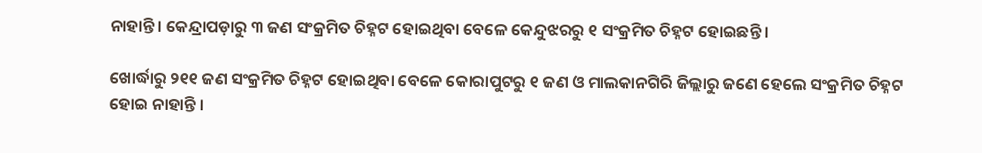ନାହାନ୍ତି । କେନ୍ଦ୍ରାପଡ଼ାରୁ ୩ ଜଣ ସଂକ୍ରମିତ ଚିହ୍ନଟ ହୋଇଥିବା ବେଳେ କେନ୍ଦୁଝରରୁ ୧ ସଂକ୍ରମିତ ଚିହ୍ନଟ ହୋଇଛନ୍ତି ।

ଖୋର୍ଦ୍ଧାରୁ ୨୧୧ ଜଣ ସଂକ୍ରମିତ ଚିହ୍ନଟ ହୋଇଥିବା ବେଳେ କୋରାପୁଟରୁ ୧ ଜଣ ଓ ମାଲକାନଗିରି ଜିଲ୍ଲାରୁ ଜଣେ ହେଲେ ସଂକ୍ରମିତ ଚିହ୍ନଟ ହୋଇ ନାହାନ୍ତି ।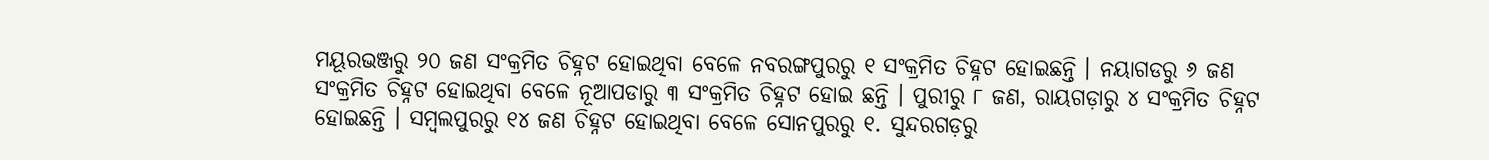ମୟୂରଭଞ୍ଜରୁ ୨୦ ଜଣ ସଂକ୍ରମିତ ଚିହ୍ନଟ ହୋଇଥିବା ବେଳେ ନବରଙ୍ଗପୁରରୁ ୧ ସଂକ୍ରମିତ ଚିହ୍ନଟ ହୋଇଛନ୍ତି । ନୟାଗଡରୁ ୬ ଜଣ ସଂକ୍ରମିତ ଚିହ୍ନଟ ହୋଇଥିବା ବେଳେ ନୂଆପଡାରୁ ୩ ସଂକ୍ରମିତ ଚିହ୍ନଟ ହୋଇ ଛନ୍ତି । ପୁରୀରୁ ୮ ଜଣ, ରାୟଗଡ଼ାରୁ ୪ ସଂକ୍ରମିତ ଚିହ୍ନଟ ହୋଇଛନ୍ତି । ସମ୍ବଲପୁରରୁ ୧୪ ଜଣ ଚିହ୍ନଟ ହୋଇଥିବା ବେଳେ ସୋନପୁରରୁ ୧. ସୁନ୍ଦରଗଡ଼ରୁ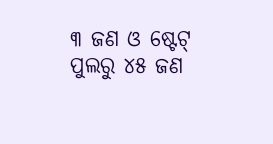୩ ଜଣ ଓ ଷ୍ଟେଟ୍ ପୁଲରୁ ୪୫ ଜଣ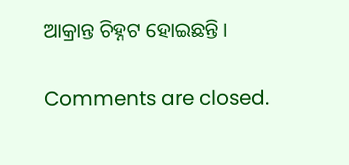ଆକ୍ରାନ୍ତ ଚିହ୍ନଟ ହୋଇଛନ୍ତି ।

Comments are closed.